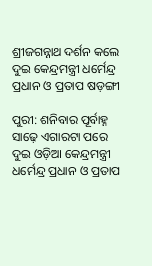ଶ୍ରୀଜଗନ୍ନାଥ ଦର୍ଶନ କଲେ ଦୁଇ କେନ୍ଦ୍ରମନ୍ତ୍ରୀ ଧର୍ମେନ୍ଦ୍ର ପ୍ରଧାନ ଓ ପ୍ରତାପ ଷଡ଼ଙ୍ଗୀ

ପୁରୀ: ଶନିବାର ପୂର୍ବାହ୍ନ ସାଢ଼େ ଏଗାରଟା ପରେ ଦୁଇ ଓଡ଼ିଆ କେନ୍ଦ୍ରମନ୍ତ୍ରୀ ଧର୍ମେନ୍ଦ୍ର ପ୍ରଧାନ ଓ ପ୍ରତାପ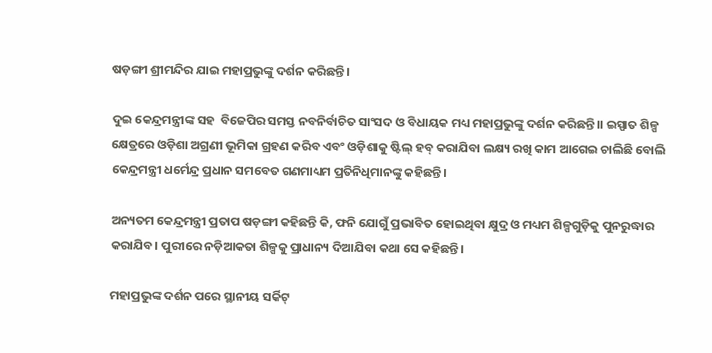ଷଡ଼ଙ୍ଗୀ ଶ୍ରୀମନ୍ଦିର ଯାଇ ମହାପ୍ରଭୁଙ୍କୁ ଦର୍ଶନ କରିଛନ୍ତି।

ଦୁଇ କେନ୍ଦ୍ରମନ୍ତ୍ରୀଙ୍କ ସହ  ବିଜେପିର ସମସ୍ତ ନବନିର୍ବାଚିତ ସାଂସଦ ଓ ବିଧାୟକ ମଧ୍ୟ ମହାପ୍ରଭୁଙ୍କୁ ଦର୍ଶନ କରିଛନ୍ତି।। ଇସ୍ପାତ ଶିଳ୍ପ କ୍ଷେତ୍ରରେ ଓଡ଼ିଶା ଅଗ୍ରଣୀ ଭୂମିକା ଗ୍ରହଣ କରିବ ଏବଂ ଓଡ଼ିଶାକୁ ଷ୍ଟିଲ୍‌ ହବ୍‌ କରାଯିବା ଲକ୍ଷ୍ୟ ରଖି କାମ ଆଗେଇ ଚାଲିଛି ବୋଲି କେନ୍ଦ୍ରମନ୍ତ୍ରୀ ଧର୍ମେନ୍ଦ୍ର ପ୍ରଧାନ ସମବେତ ଗଣମାଧ୍ୟମ ପ୍ରତିନିଧିମାନଙ୍କୁ କହିଛନ୍ତି।

ଅନ୍ୟତମ କେନ୍ଦ୍ରମନ୍ତ୍ରୀ ପ୍ରତାପ ଷଡ଼ଙ୍ଗୀ କହିଛନ୍ତି କି, ଫନି ଯୋଗୁଁ ପ୍ରଭାବିତ ହୋଇଥିବା କ୍ଷୁଦ୍ର ଓ ମଧ୍ୟମ ଶିଳ୍ପଗୁଡ଼ିକୁ ପୁନରୁଦ୍ଧାର କରାଯିବ। ପୁରୀରେ ନଡ଼ିଆକତା ଶିଳ୍ପକୁ ପ୍ରାଧାନ୍ୟ ଦିଆଯିବା କଥା ସେ କହିଛନ୍ତି।

ମହାପ୍ରଭୁଙ୍କ ଦର୍ଶନ ପରେ ସ୍ଥାନୀୟ ସର୍କିଟ୍‌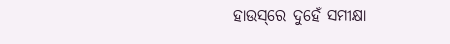ହାଉସ୍‌ରେ ଦୁହେଁ ସମୀକ୍ଷା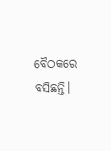ବୈଠକରେ ବସିଛନ୍ତି।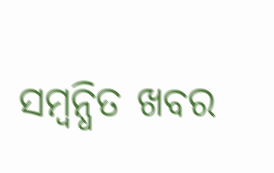ସମ୍ବନ୍ଧିତ ଖବର